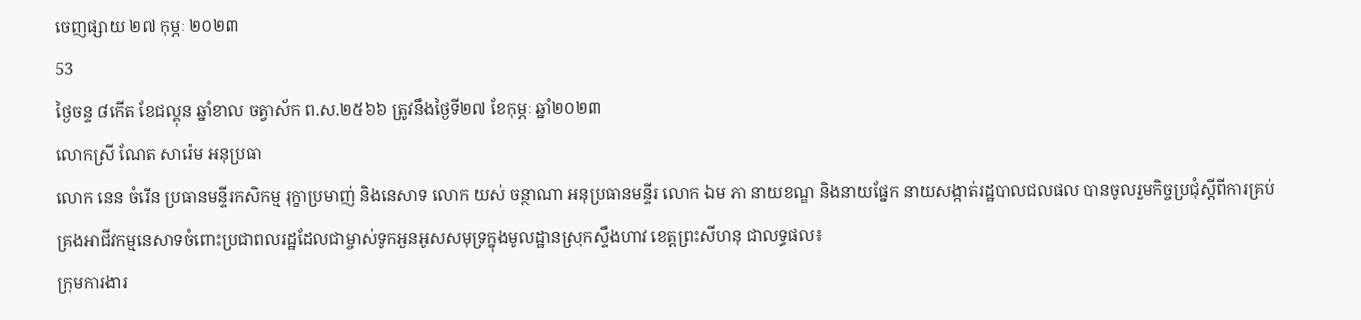ចេញផ្សាយ ២៧ កុម្ភៈ ២០២៣
53
ថ្ងៃចន្ទ ៨កើត ខែជល្គុន ឆ្នាំខាល ចត្វាស័ក ព.ស.២៥៦៦ ត្រូវនឹងថ្ងៃទី២៧ ខែកុម្ភៈ ឆ្នាំ២០២៣
លោកស្រី ណែត សារ៉េម អនុប្រធា
លោក នេន ចំរើន ប្រធានមន្ទីរកសិកម្ម រុក្ខាប្រមាញ់ និងនេសាទ លោក យស់ ចន្ថាណា អនុប្រធានមន្ទីរ លោក ឯម ភា នាយខណ្ឌ និងនាយផ្នែក នាយសង្កាត់រដ្ឋបាលជលផល បានចូលរួមកិច្ចប្រជុំស្តីពីការគ្រប់គ្រងអាជីវកម្មនេសាទចំពោះប្រជាពលរដ្ឋដែលជាម្ចាស់ទូកអួនអូសសមុទ្រក្នុងមូលដ្ឋានស្រុកស្ទឹងហាវ ខេត្តព្រះសីហនុ ជាលទ្ធផល៖
ក្រុមការងារ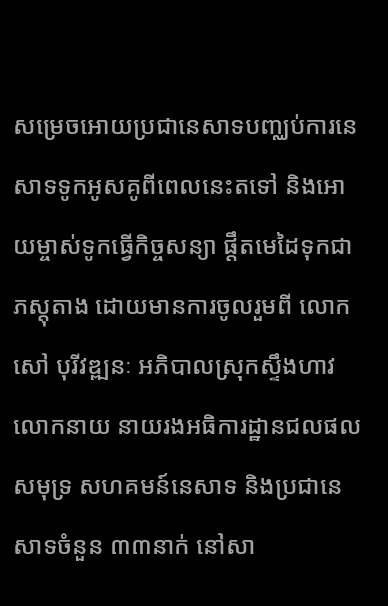សម្រេចអោយប្រជានេសាទបញ្ឈប់ការនេសាទទូកអូសគូពីពេលនេះតទៅ និងអោយម្ចាស់ទូកធ្វើកិច្ចសន្យា ផ្តឹតមេដៃទុកជាភស្តុតាង ដោយមានការចូលរួមពី លោក សៅ បុរីវឌ្ឍនៈ អភិបាលស្រុកស្ទឹងហាវ លោកនាយ នាយរងអធិការដ្ឋានជលផលសមុទ្រ សហគមន៍នេសាទ និងប្រជានេសាទចំនួន ៣៣នាក់ នៅសា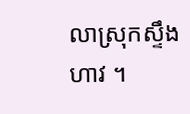លាស្រុកស្ទឹងហាវ ។